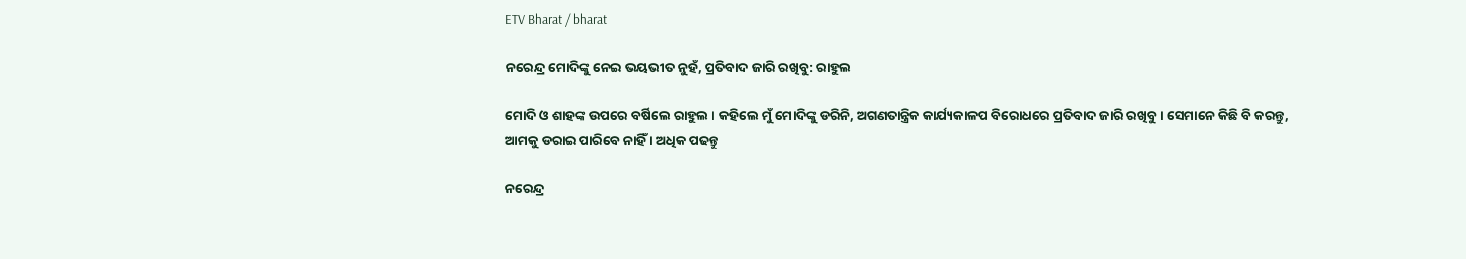ETV Bharat / bharat

ନରେନ୍ଦ୍ର ମୋଦିଙ୍କୁ ନେଇ ଭୟଭୀତ ନୁହଁ, ପ୍ରତିବାଦ ଜାରି ରଖିବୁ: ରାହୁଲ

ମୋଦି ଓ ଶାହଙ୍କ ଉପରେ ବର୍ଷିଲେ ରାହୁଲ । କହିଲେ ମୁଁ ମୋଦିଙ୍କୁ ଡରିନି, ଅଗଣତାନ୍ତ୍ରିକ କାର୍ଯ୍ୟକାଳପ ବିରୋଧରେ ପ୍ରତିବାଦ ଜାରି ରଖିବୁ । ସେମାନେ କିଛି ବି କରନ୍ତୁ, ଆମକୁ ଡରାଇ ପାରିବେ ନାହିଁ । ଅଧିକ ପଢନ୍ତୁ

ନରେନ୍ଦ୍ର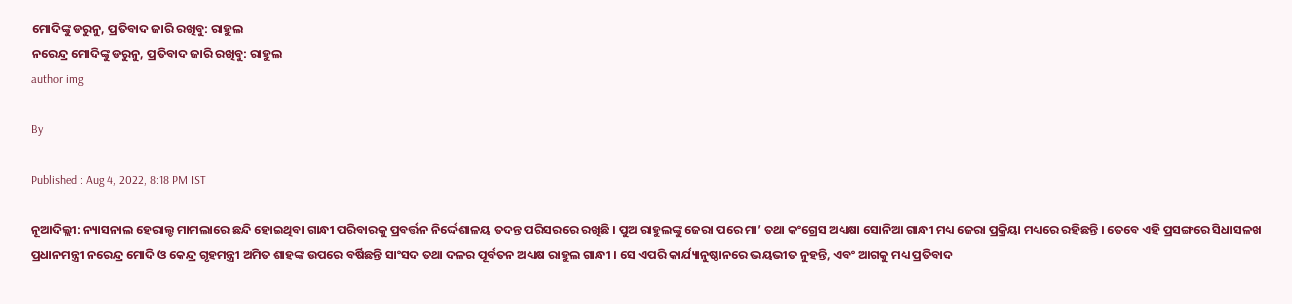ମୋଦିଙ୍କୁ ଡରୁନୁ, ପ୍ରତିବାଦ ଜାରି ରଖିବୁ: ରାହୁଲ
ନରେନ୍ଦ୍ର ମୋଦିଙ୍କୁ ଡରୁନୁ, ପ୍ରତିବାଦ ଜାରି ରଖିବୁ: ରାହୁଲ
author img

By

Published : Aug 4, 2022, 8:18 PM IST

ନୂଆଦିଲ୍ଲୀ: ନ୍ୟାସନାଲ ହେରାଲ୍ଡ ମାମଲାରେ ଛନ୍ଦି ହୋଇଥିବା ଗାନ୍ଧୀ ପରିବାରକୁ ପ୍ରବର୍ତ୍ତନ ନିର୍ଦ୍ଦେଶାଳୟ ତଦନ୍ତ ପରିସରରେ ରଖିଛି । ପୁଅ ରାହୁଲଙ୍କୁ ଜେରା ପରେ ମା’ ତଥା କଂଗ୍ରେସ ଅଧ୍ୟକ୍ଷା ସୋନିଆ ଗାନ୍ଧୀ ମଧ୍ୟ ଜେରା ପ୍ରକ୍ରିୟା ମଧ୍ୟରେ ରହିଛନ୍ତି । ତେବେ ଏହି ପ୍ରସଙ୍ଗରେ ସିଧାସଳଖ ପ୍ରଧାନମନ୍ତ୍ରୀ ନରେନ୍ଦ୍ର ମୋଦି ଓ କେନ୍ଦ୍ର ଗୃହମନ୍ତ୍ରୀ ଅମିତ ଶାହଙ୍କ ଉପରେ ବର୍ଷିଛନ୍ତି ସାଂସଦ ତଥା ଦଳର ପୂର୍ବତନ ଅଧ୍ୟକ୍ଷ ରାହୁଲ ଗାନ୍ଧୀ । ସେ ଏପରି କାର୍ଯ୍ୟାନୁଷ୍ଠାନରେ ଭୟଭୀତ ନୁହନ୍ତି, ଏବଂ ଆଗକୁ ମଧ୍ୟ ପ୍ରତିବାଦ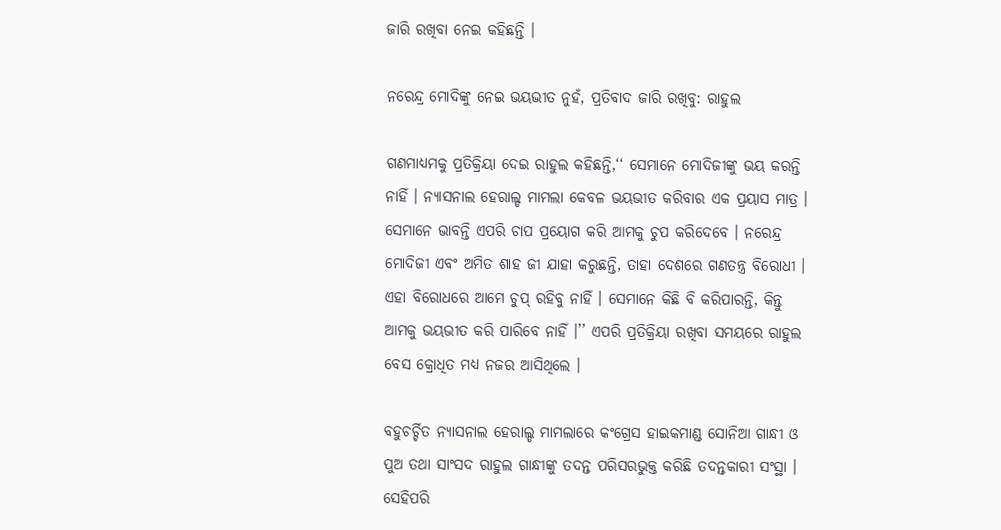ଜାରି ରଖିବା ନେଇ କହିଛନ୍ତି ।

ନରେନ୍ଦ୍ର ମୋଦିଙ୍କୁ ନେଇ ଭୟଭୀତ ନୁହଁ, ପ୍ରତିବାଦ ଜାରି ରଖିବୁ: ରାହୁଲ

ଗଣମାଧ୍ୟମକୁ ପ୍ରତିକ୍ରିୟା ଦେଇ ରାହୁଲ କହିଛନ୍ତି,‘‘ ସେମାନେ ମୋଦିଜୀଙ୍କୁ ଭୟ କରନ୍ତି ନାହିଁ । ନ୍ୟାସନାଲ ହେରାଲ୍ଡ ମାମଲା କେବଳ ଭୟଭୀତ କରିବାର ଏକ ପ୍ରୟାସ ମାତ୍ର । ସେମାନେ ଭାବନ୍ତି ଏପରି ଚାପ ପ୍ରୟୋଗ କରି ଆମକୁ ଚୁପ କରିଦେବେ । ନରେନ୍ଦ୍ର ମୋଦିଜୀ ଏବଂ ଅମିତ ଶାହ ଜୀ ଯାହା କରୁଛନ୍ତି, ତାହା ଦେଶରେ ଗଣତନ୍ତ୍ର ବିରୋଧୀ । ଏହା ବିରୋଧରେ ଆମେ ଚୁପ୍‌ ରହିବୁ ନାହିଁ । ସେମାନେ କିଛି ବି କରିପାରନ୍ତି, କିନ୍ତୁ ଆମକୁ ଭୟଭୀତ କରି ପାରିବେ ନାହିଁ ।’’ ଏପରି ପ୍ରତିକ୍ରିୟା ରଖିବା ସମୟରେ ରାହୁଲ ବେସ କ୍ରୋଧିତ ମଧ୍ୟ ନଜର ଆସିଥିଲେ ।

ବହୁଚର୍ଚ୍ଚିତ ନ୍ୟାସନାଲ ହେରାଲ୍ଡ ମାମଲାରେ କଂଗ୍ରେସ ହାଇକମାଣ୍ଡ ସୋନିଆ ଗାନ୍ଧୀ ଓ ପୁଅ ତଥା ସାଂସଦ ରାହୁଲ ଗାନ୍ଧୀଙ୍କୁ ତଦନ୍ତ ପରିସରଭୁକ୍ତ କରିଛି ତଦନ୍ତକାରୀ ସଂସ୍ଥା । ସେହିପରି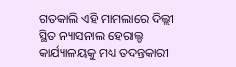ଗତକାଲି ଏହି ମାମଲାରେ ଦିଲ୍ଲୀ ସ୍ଥିତ ନ୍ୟାସନାଲ ହେରାଲ୍ଡ କାର୍ଯ୍ୟାଳୟକୁ ମଧ୍ୟ ତଦନ୍ତକାରୀ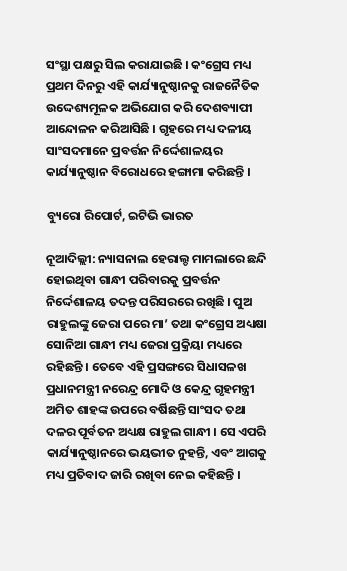ସଂସ୍ଥା ପକ୍ଷରୁ ସିଲ କରାଯାଇଛି । କଂଗ୍ରେସ ମଧ୍ୟ ପ୍ରଥମ ଦିନରୁ ଏହି କାର୍ଯ୍ୟାନୁଷ୍ଠାନକୁ ରାଜନୈତିକ ଉଦ୍ଦେଶ୍ୟମୂଳକ ଅଭିଯୋଗ କରି ଦେଶବ୍ୟାପୀ ଆନ୍ଦୋଳନ କରିଆସିଛି । ଗୃହରେ ମଧ୍ୟ ଦଳୀୟ ସାଂସଦମାନେ ପ୍ରବର୍ତ୍ତନ ନିର୍ଦ୍ଦେଶାଳୟର କାର୍ଯ୍ୟାନୁଷ୍ଠାନ ବିରୋଧରେ ହଙ୍ଗାମା କରିଛନ୍ତି ।

ବ୍ୟୁରୋ ରିପୋର୍ଟ, ଇଟିଭି ଭାରତ

ନୂଆଦିଲ୍ଲୀ: ନ୍ୟାସନାଲ ହେରାଲ୍ଡ ମାମଲାରେ ଛନ୍ଦି ହୋଇଥିବା ଗାନ୍ଧୀ ପରିବାରକୁ ପ୍ରବର୍ତ୍ତନ ନିର୍ଦ୍ଦେଶାଳୟ ତଦନ୍ତ ପରିସରରେ ରଖିଛି । ପୁଅ ରାହୁଲଙ୍କୁ ଜେରା ପରେ ମା’ ତଥା କଂଗ୍ରେସ ଅଧ୍ୟକ୍ଷା ସୋନିଆ ଗାନ୍ଧୀ ମଧ୍ୟ ଜେରା ପ୍ରକ୍ରିୟା ମଧ୍ୟରେ ରହିଛନ୍ତି । ତେବେ ଏହି ପ୍ରସଙ୍ଗରେ ସିଧାସଳଖ ପ୍ରଧାନମନ୍ତ୍ରୀ ନରେନ୍ଦ୍ର ମୋଦି ଓ କେନ୍ଦ୍ର ଗୃହମନ୍ତ୍ରୀ ଅମିତ ଶାହଙ୍କ ଉପରେ ବର୍ଷିଛନ୍ତି ସାଂସଦ ତଥା ଦଳର ପୂର୍ବତନ ଅଧ୍ୟକ୍ଷ ରାହୁଲ ଗାନ୍ଧୀ । ସେ ଏପରି କାର୍ଯ୍ୟାନୁଷ୍ଠାନରେ ଭୟଭୀତ ନୁହନ୍ତି, ଏବଂ ଆଗକୁ ମଧ୍ୟ ପ୍ରତିବାଦ ଜାରି ରଖିବା ନେଇ କହିଛନ୍ତି ।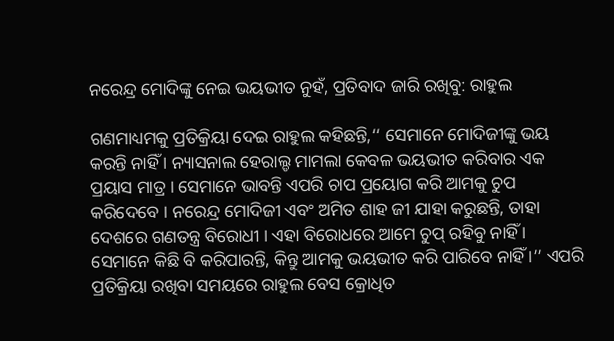ନରେନ୍ଦ୍ର ମୋଦିଙ୍କୁ ନେଇ ଭୟଭୀତ ନୁହଁ, ପ୍ରତିବାଦ ଜାରି ରଖିବୁ: ରାହୁଲ

ଗଣମାଧ୍ୟମକୁ ପ୍ରତିକ୍ରିୟା ଦେଇ ରାହୁଲ କହିଛନ୍ତି,‘‘ ସେମାନେ ମୋଦିଜୀଙ୍କୁ ଭୟ କରନ୍ତି ନାହିଁ । ନ୍ୟାସନାଲ ହେରାଲ୍ଡ ମାମଲା କେବଳ ଭୟଭୀତ କରିବାର ଏକ ପ୍ରୟାସ ମାତ୍ର । ସେମାନେ ଭାବନ୍ତି ଏପରି ଚାପ ପ୍ରୟୋଗ କରି ଆମକୁ ଚୁପ କରିଦେବେ । ନରେନ୍ଦ୍ର ମୋଦିଜୀ ଏବଂ ଅମିତ ଶାହ ଜୀ ଯାହା କରୁଛନ୍ତି, ତାହା ଦେଶରେ ଗଣତନ୍ତ୍ର ବିରୋଧୀ । ଏହା ବିରୋଧରେ ଆମେ ଚୁପ୍‌ ରହିବୁ ନାହିଁ । ସେମାନେ କିଛି ବି କରିପାରନ୍ତି, କିନ୍ତୁ ଆମକୁ ଭୟଭୀତ କରି ପାରିବେ ନାହିଁ ।’’ ଏପରି ପ୍ରତିକ୍ରିୟା ରଖିବା ସମୟରେ ରାହୁଲ ବେସ କ୍ରୋଧିତ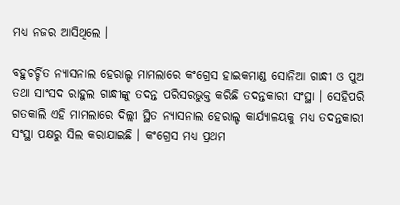ମଧ୍ୟ ନଜର ଆସିଥିଲେ ।

ବହୁଚର୍ଚ୍ଚିତ ନ୍ୟାସନାଲ ହେରାଲ୍ଡ ମାମଲାରେ କଂଗ୍ରେସ ହାଇକମାଣ୍ଡ ସୋନିଆ ଗାନ୍ଧୀ ଓ ପୁଅ ତଥା ସାଂସଦ ରାହୁଲ ଗାନ୍ଧୀଙ୍କୁ ତଦନ୍ତ ପରିସରଭୁକ୍ତ କରିଛି ତଦନ୍ତକାରୀ ସଂସ୍ଥା । ସେହିପରି ଗତକାଲି ଏହି ମାମଲାରେ ଦିଲ୍ଲୀ ସ୍ଥିତ ନ୍ୟାସନାଲ ହେରାଲ୍ଡ କାର୍ଯ୍ୟାଳୟକୁ ମଧ୍ୟ ତଦନ୍ତକାରୀ ସଂସ୍ଥା ପକ୍ଷରୁ ସିଲ କରାଯାଇଛି । କଂଗ୍ରେସ ମଧ୍ୟ ପ୍ରଥମ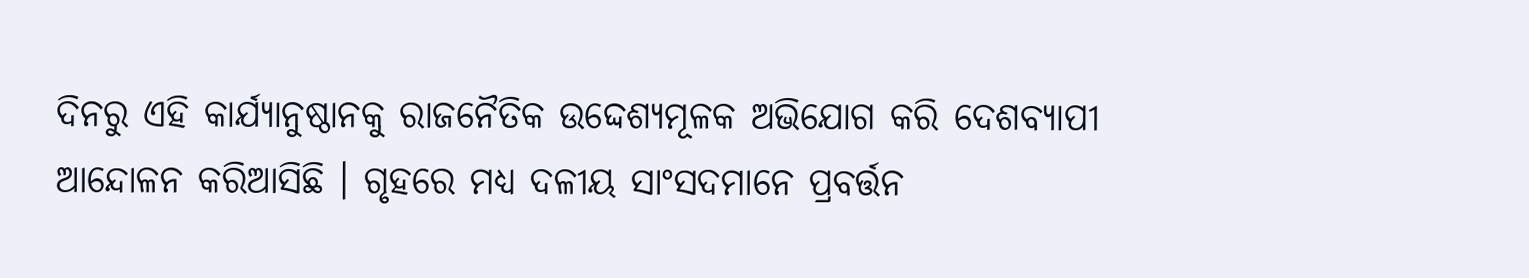ଦିନରୁ ଏହି କାର୍ଯ୍ୟାନୁଷ୍ଠାନକୁ ରାଜନୈତିକ ଉଦ୍ଦେଶ୍ୟମୂଳକ ଅଭିଯୋଗ କରି ଦେଶବ୍ୟାପୀ ଆନ୍ଦୋଳନ କରିଆସିଛି । ଗୃହରେ ମଧ୍ୟ ଦଳୀୟ ସାଂସଦମାନେ ପ୍ରବର୍ତ୍ତନ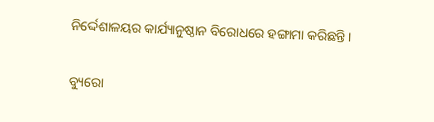ନିର୍ଦ୍ଦେଶାଳୟର କାର୍ଯ୍ୟାନୁଷ୍ଠାନ ବିରୋଧରେ ହଙ୍ଗାମା କରିଛନ୍ତି ।

ବ୍ୟୁରୋ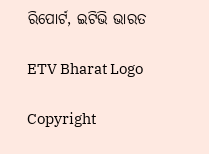ରିପୋର୍ଟ, ଇଟିଭି ଭାରତ

ETV Bharat Logo

Copyright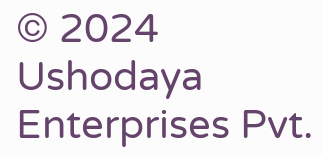© 2024 Ushodaya Enterprises Pvt.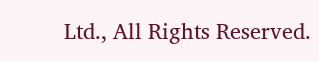Ltd., All Rights Reserved.